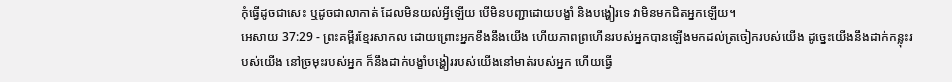កុំធ្វើដូចជាសេះ ឬដូចជាលាកាត់ ដែលមិនយល់អ្វីឡើយ បើមិនបញ្ជាដោយបង្ខាំ និងបង្ហៀរទេ វាមិនមកជិតអ្នកឡើយ។
អេសាយ 37:29 - ព្រះគម្ពីរខ្មែរសាកល ដោយព្រោះអ្នកខឹងនឹងយើង ហើយភាពព្រហើនរបស់អ្នកបានឡើងមកដល់ត្រចៀករបស់យើង ដូច្នេះយើងនឹងដាក់កន្លុះរបស់យើង នៅច្រមុះរបស់អ្នក ក៏នឹងដាក់បង្ខាំបង្ហៀររបស់យើងនៅមាត់របស់អ្នក ហើយធ្វើ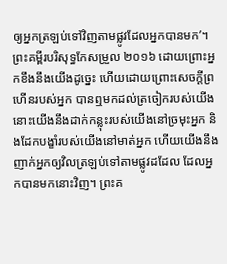ឲ្យអ្នកត្រឡប់ទៅវិញតាមផ្លូវដែលអ្នកបានមក’។ ព្រះគម្ពីរបរិសុទ្ធកែសម្រួល ២០១៦ ដោយព្រោះអ្នកខឹងនឹងយើងដូច្នេះ ហើយដោយព្រោះសេចក្ដីព្រហើនរបស់អ្នក បានឮមកដល់ត្រចៀករបស់យើង នោះយើងនឹងដាក់កន្លុះរបស់យើងនៅច្រមុះអ្នក និងដែកបង្ខាំរបស់យើងនៅមាត់អ្នក ហើយយើងនឹងញាក់អ្នកឲ្យវិលត្រឡប់ទៅតាមផ្លូវដដែល ដែលអ្នកបានមកនោះវិញ។ ព្រះគ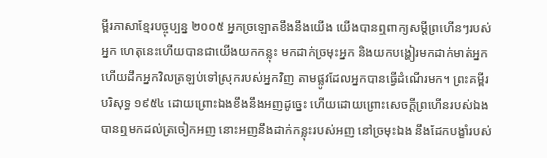ម្ពីរភាសាខ្មែរបច្ចុប្បន្ន ២០០៥ អ្នកច្រឡោតខឹងនឹងយើង យើងបានឮពាក្យសម្ដីព្រហើនៗរបស់អ្នក ហេតុនេះហើយបានជាយើងយកកន្លុះ មកដាក់ច្រមុះអ្នក និងយកបង្ហៀរមកដាក់មាត់អ្នក ហើយដឹកអ្នកវិលត្រឡប់ទៅស្រុករបស់អ្នកវិញ តាមផ្លូវដែលអ្នកបានធ្វើដំណើរមក។ ព្រះគម្ពីរបរិសុទ្ធ ១៩៥៤ ដោយព្រោះឯងខឹងនឹងអញដូច្នេះ ហើយដោយព្រោះសេចក្ដីព្រហើនរបស់ឯង បានឮមកដល់ត្រចៀកអញ នោះអញនឹងដាក់កន្លុះរបស់អញ នៅច្រមុះឯង នឹងដែកបង្ខាំរបស់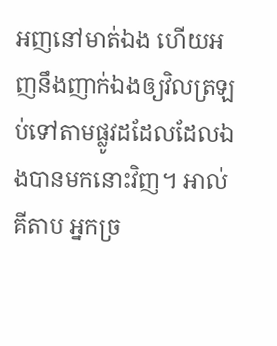អញនៅមាត់ឯង ហើយអញនឹងញាក់ឯងឲ្យវិលត្រឡប់ទៅតាមផ្លូវដដែលដែលឯងបានមកនោះវិញ។ អាល់គីតាប អ្នកច្រ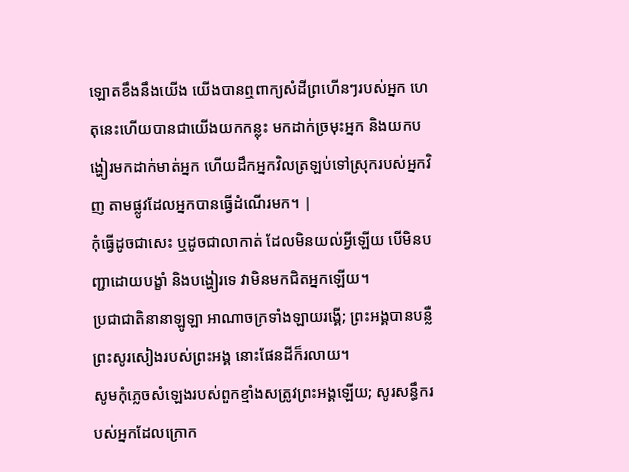ឡោតខឹងនឹងយើង យើងបានឮពាក្យសំដីព្រហើនៗរបស់អ្នក ហេតុនេះហើយបានជាយើងយកកន្លុះ មកដាក់ច្រមុះអ្នក និងយកបង្ហៀរមកដាក់មាត់អ្នក ហើយដឹកអ្នកវិលត្រឡប់ទៅស្រុករបស់អ្នកវិញ តាមផ្លូវដែលអ្នកបានធ្វើដំណើរមក។ |
កុំធ្វើដូចជាសេះ ឬដូចជាលាកាត់ ដែលមិនយល់អ្វីឡើយ បើមិនបញ្ជាដោយបង្ខាំ និងបង្ហៀរទេ វាមិនមកជិតអ្នកឡើយ។
ប្រជាជាតិនានាឡូឡា អាណាចក្រទាំងឡាយរង្គើ; ព្រះអង្គបានបន្លឺព្រះសូរសៀងរបស់ព្រះអង្គ នោះផែនដីក៏រលាយ។
សូមកុំភ្លេចសំឡេងរបស់ពួកខ្មាំងសត្រូវព្រះអង្គឡើយ; សូរសន្ធឹករបស់អ្នកដែលក្រោក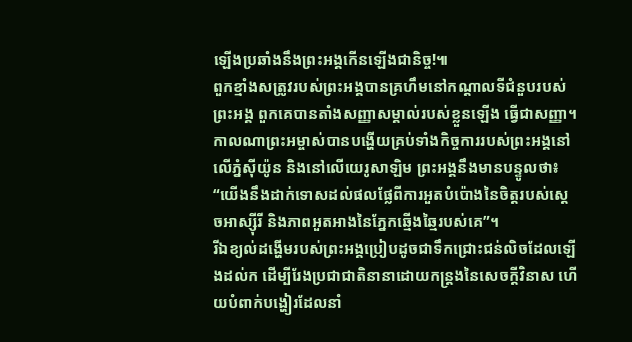ឡើងប្រឆាំងនឹងព្រះអង្គកើនឡើងជានិច្ច!៕
ពួកខ្មាំងសត្រូវរបស់ព្រះអង្គបានគ្រហឹមនៅកណ្ដាលទីជំនួបរបស់ព្រះអង្គ ពួកគេបានតាំងសញ្ញាសម្គាល់របស់ខ្លួនឡើង ធ្វើជាសញ្ញា។
កាលណាព្រះអម្ចាស់បានបង្ហើយគ្រប់ទាំងកិច្ចការរបស់ព្រះអង្គនៅលើភ្នំស៊ីយ៉ូន និងនៅលើយេរូសាឡិម ព្រះអង្គនឹងមានបន្ទូលថា៖ “យើងនឹងដាក់ទោសដល់ផលផ្លែពីការអួតបំប៉ោងនៃចិត្តរបស់ស្ដេចអាស្ស៊ីរី និងភាពអួតអាងនៃភ្នែកឆ្មើងឆ្មៃរបស់គេ”។
រីឯខ្យល់ដង្ហើមរបស់ព្រះអង្គប្រៀបដូចជាទឹកជ្រោះជន់លិចដែលឡើងដល់ក ដើម្បីរែងប្រជាជាតិនានាដោយកន្ត្រងនៃសេចក្ដីវិនាស ហើយបំពាក់បង្ហៀរដែលនាំ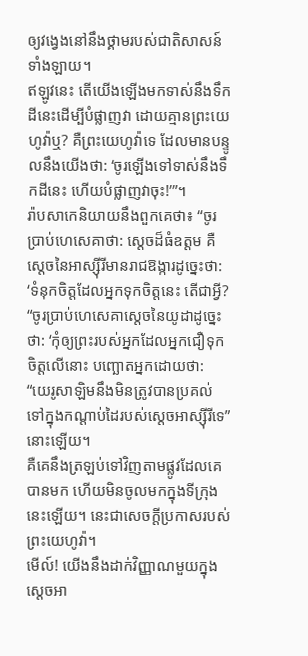ឲ្យវង្វេងនៅនឹងថ្គាមរបស់ជាតិសាសន៍ទាំងឡាយ។
ឥឡូវនេះ តើយើងឡើងមកទាស់នឹងទឹកដីនេះដើម្បីបំផ្លាញវា ដោយគ្មានព្រះយេហូវ៉ាឬ? គឺព្រះយេហូវ៉ាទេ ដែលមានបន្ទូលនឹងយើងថា: ‘ចូរឡើងទៅទាស់នឹងទឹកដីនេះ ហើយបំផ្លាញវាចុះ!’”។
រ៉ាបសាកេនិយាយនឹងពួកគេថា៖ “ចូរប្រាប់ហេសេគាថា: ស្ដេចដ៏ធំឧត្ដម គឺស្ដេចនៃអាស្ស៊ីរីមានរាជឱង្ការដូច្នេះថា: ‘ទំនុកចិត្តដែលអ្នកទុកចិត្តនេះ តើជាអ្វី?
“ចូរប្រាប់ហេសេគាស្ដេចនៃយូដាដូច្នេះថា: ‘កុំឲ្យព្រះរបស់អ្នកដែលអ្នកជឿទុកចិត្តលើនោះ បញ្ឆោតអ្នកដោយថា: “យេរូសាឡិមនឹងមិនត្រូវបានប្រគល់ទៅក្នុងកណ្ដាប់ដៃរបស់ស្ដេចអាស្ស៊ីរីទេ” នោះឡើយ។
គឺគេនឹងត្រឡប់ទៅវិញតាមផ្លូវដែលគេបានមក ហើយមិនចូលមកក្នុងទីក្រុងនេះឡើយ។ នេះជាសេចក្ដីប្រកាសរបស់ព្រះយេហូវ៉ា។
មើល៍! យើងនឹងដាក់វិញ្ញាណមួយក្នុងស្ដេចអា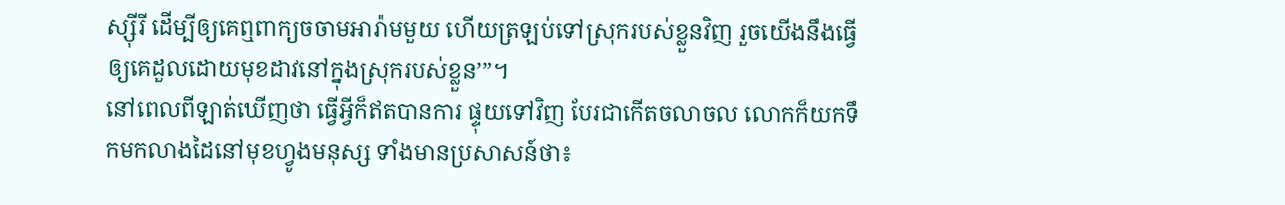ស្ស៊ីរី ដើម្បីឲ្យគេឮពាក្យចចាមអារ៉ាមមួយ ហើយត្រឡប់ទៅស្រុករបស់ខ្លួនវិញ រួចយើងនឹងធ្វើឲ្យគេដួលដោយមុខដាវនៅក្នុងស្រុករបស់ខ្លួន’”។
នៅពេលពីឡាត់ឃើញថា ធ្វើអ្វីក៏ឥតបានការ ផ្ទុយទៅវិញ បែរជាកើតចលាចល លោកក៏យកទឹកមកលាងដៃនៅមុខហ្វូងមនុស្ស ទាំងមានប្រសាសន៍ថា៖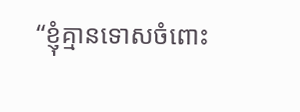“ខ្ញុំគ្មានទោសចំពោះ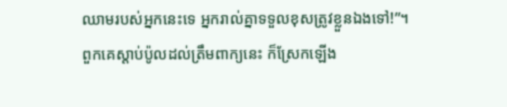ឈាមរបស់អ្នកនេះទេ អ្នករាល់គ្នាទទួលខុសត្រូវខ្លួនឯងទៅ!”។
ពួកគេស្ដាប់ប៉ូលដល់ត្រឹមពាក្យនេះ ក៏ស្រែកឡើង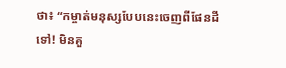ថា៖ “កម្ចាត់មនុស្សបែបនេះចេញពីផែនដីទៅ! មិនគួ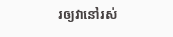រឲ្យវានៅរស់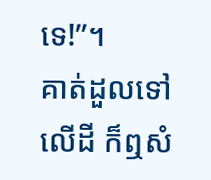ទេ!”។
គាត់ដួលទៅលើដី ក៏ឮសំ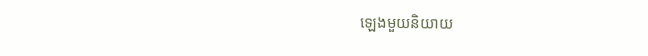ឡេងមួយនិយាយ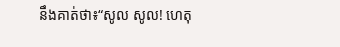នឹងគាត់ថា៖“សូល សូល! ហេតុ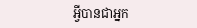អ្វីបានជាអ្នក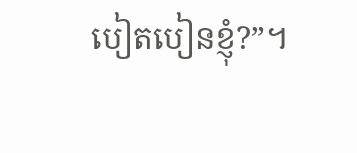បៀតបៀនខ្ញុំ?”។